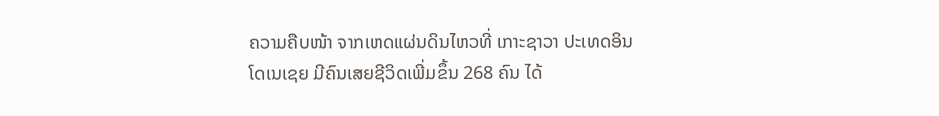ຄວາມຄືບໜ້າ ຈາກເຫດແຜ່ນດິນໄຫວທີ່ ເກາະຊາວາ ປະເທດອິນໂດເນເຊຍ ມີຄົນເສຍຊີວິດເພີ່ມຂຶ້ນ 268 ຄົນ ໄດ້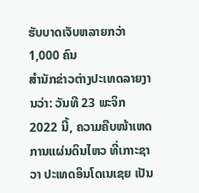ຮັບບາດເຈັບຫລາຍກວ່າ 1,000 ຄົນ
ສຳນັກຂ່າວຕ່າງປະເທດລາຍງານວ່າ: ວັນທີ 23 ພະຈິກ 2022 ນີ້, ຄວາມຄືບໜ້າເຫດການແຜ່ນດິນໄຫວ ທີ່ເກາະຊາວາ ປະເທດອິນໂດເນເຊຍ ເປັນ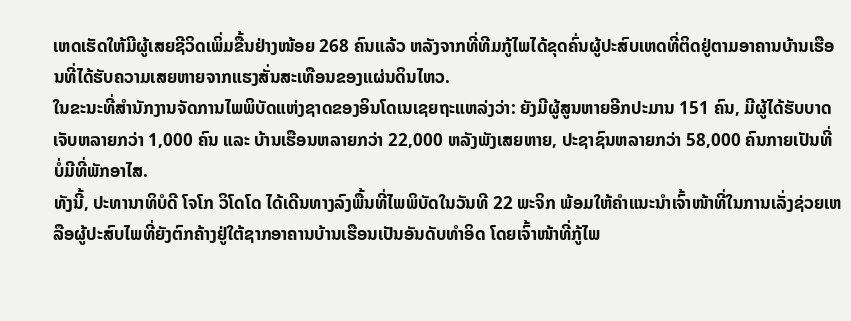ເຫດເຮັດໃຫ້ມີຜູ້ເສຍຊີວິດເພິ່ມຂື້ນຢ່າງໜ້ອຍ 268 ຄົນແລ້ວ ຫລັງຈາກທີ່ທີມກູ້ໄພໄດ້ຂຸດຄົ່ນຜູ້ປະສົບເຫດທີ່ຕິດຢູ່ຕາມອາຄານບ້ານເຮືອນທີ່ໄດ້ຮັບຄວາມເສຍຫາຍຈາກແຮງສັ່ນສະເທືອນຂອງແຜ່ນດິນໄຫວ.
ໃນຂະນະທີ່ສຳນັກງານຈັດການໄພພິບັດແຫ່ງຊາດຂອງອິນໂດເນເຊຍຖະແຫລ່ງວ່າ: ຍັງມີຜູ້ສູນຫາຍອີກປະມານ 151 ຄົນ, ມີຜູ້ໄດ້ຮັບບາດເຈັບຫລາຍກວ່າ 1,000 ຄົນ ແລະ ບ້ານເຮືອນຫລາຍກວ່າ 22,000 ຫລັງພັງເສຍຫາຍ, ປະຊາຊົນຫລາຍກວ່າ 58,000 ຄົນກາຍເປັນທີ່ບໍ່ມີທີ່ພັກອາໄສ.
ທັງນີ້, ປະທານາທິບໍດີ ໂຈໂກ ວິໂດໂດ ໄດ້ເດີນທາງລົງພື້ນທີ່ໄພພິບັດໃນວັນທີ 22 ພະຈິກ ພ້ອມໃຫ້ຄຳແນະນຳເຈົ້າໜ້າທີ່ໃນການເລັ່ງຊ່ວຍເຫລືອຜູ້ປະສົບໄພທີ່ຍັງຕົກຄ້າງຢູ່ໃຕ້ຊາກອາຄານບ້ານເຮືອນເປັນອັນດັບທຳອິດ ໂດຍເຈົ້າໜ້າທີ່ກູ້ໄພ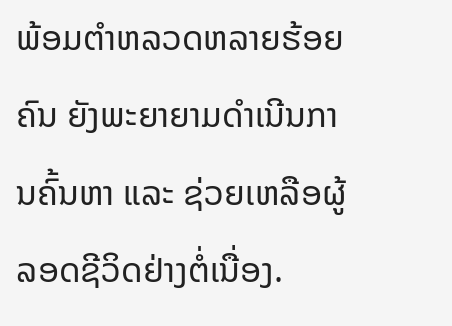ພ້ອມຕຳຫລວດຫລາຍຮ້ອຍຄົນ ຍັງພະຍາຍາມດຳເນີນການຄົ້ນຫາ ແລະ ຊ່ວຍເຫລືອຜູ້ລອດຊີວິດຢ່າງຕໍ່ເນື່ອງ.